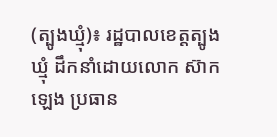(ត្បូងឃ្មុំ)៖ រដ្ឋបាលខេត្តត្បូងឃ្មុំ ដឹកនាំដោយលោក ស៊ាក ឡេង ប្រធាន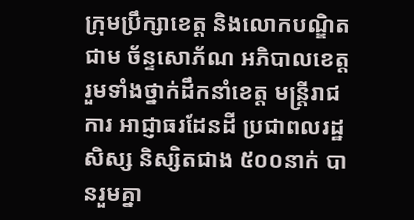ក្រុមប្រឹក្សាខេត្ត និងលោកបណ្ឌិត ជាម ច័ន្ទសោភ័ណ អភិបាលខេត្ត រួមទាំងថ្នាក់ដឹកនាំខេត្ត មន្ត្រីរាជការ អាជ្ញាធរដែនដី ប្រជាពលរដ្ឋ សិស្ស និស្សិតជាង ៥០០នាក់ បានរួមគ្នា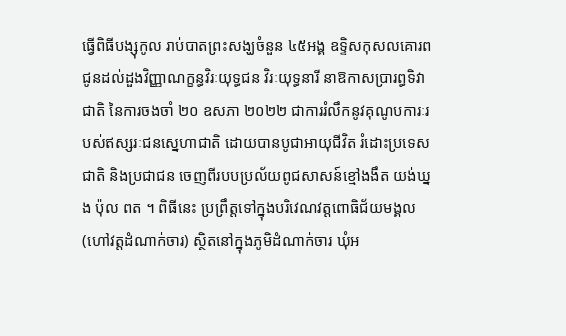ធ្វើពិធីបង្សុកូល រាប់បាតព្រះសង្ឃចំនួន ៤៥អង្គ ឧទ្ទិសកុសលគោរពជូនដល់ដួងវិញ្ញាណក្ខន្ធវិរៈយុទ្ធជន វិរៈយុទ្ធនារី នាឱកាសប្រារព្ធទិវាជាតិ នៃការចងចាំ ២០ ឧសភា ២០២២ ជាការរំលឹកនូវគុណូបការៈរបស់ឥស្សរៈជនស្នេហាជាតិ ដោយបានបូជាអាយុជីវិត រំដោះប្រទេសជាតិ និងប្រជាជន ចេញពីរបបប្រល័យពូជសាសន៍ខ្មៅងងឹត យង់ឃ្នង ប៉ុល ពត ។ ពិធីនេះ ប្រព្រឹត្តទៅក្នុងបរិវេណវត្តពោធិជ័យមង្គល (ហៅវត្តដំណាក់ចារ) ស្ថិតនៅក្នុងភូមិដំណាក់ចារ ឃុំអ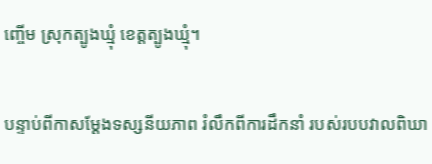ញ្ចើម ស្រុកត្បូងឃ្មុំ ខេត្តត្បូងឃ្មុំ។

បន្ទាប់ពីកាសម្តែងទស្សនីយភាព រំលឹកពីការដឹកនាំ របស់របបវាលពិឃា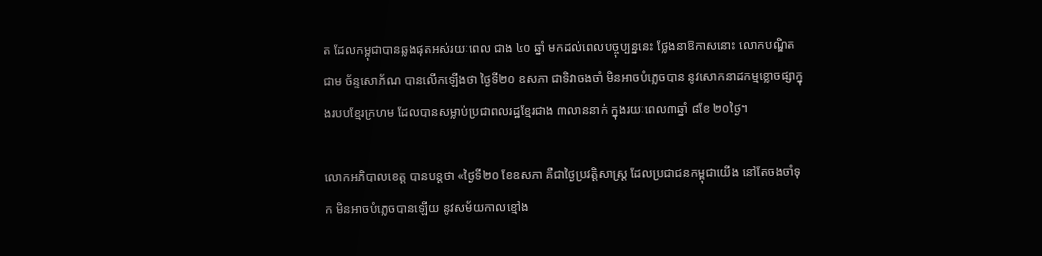ត ដែលកម្ពុជាបានឆ្លងផុតអស់រយៈពេល ជាង ៤០ ឆ្នាំ មកដល់ពេលបច្ចុប្បន្ននេះ ថ្លែងនាឱកាសនោះ លោកបណ្ឌិត ជាម ច័ន្ទសោភ័ណ បានលើកឡើងថា ថ្ងៃទី២០ ឧសភា ជាទិវាចងចាំ មិនអាចបំភ្លេចបាន នូវសោកនាដកម្មខ្លោចផ្សាក្នុងរបបខ្មែរក្រហម ដែលបានសម្លាប់ប្រជាពលរដ្ឋខ្មែរជាង ៣លាននាក់ ក្នុងរយៈពេល៣ឆ្នាំ ៨ខែ ២០ថ្ងៃ។

លោកអភិបាលខេត្ត បានបន្តថា «ថ្ងៃទី២០ ខែឧសភា គឺជាថ្ងៃប្រវត្តិសាស្ត្រ ដែលប្រជាជនកម្ពុជាយើង នៅតែចងចាំទុក មិនអាចបំភ្លេចបានឡើយ នូវសម័យកាលខ្មៅង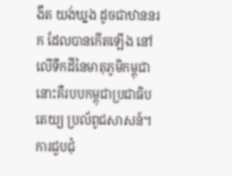ងឹត យង់ឃ្នង ដូចជាឋាននរក ដែលបានកើតឡើង នៅលើទឹកដីនៃមាតុភូមិកម្ពុជា នោះគឺរបបកម្ពុជាប្រជាធិបតេយ្យ ប្រល័ពូជសាសន៍។ ការជួបជុំ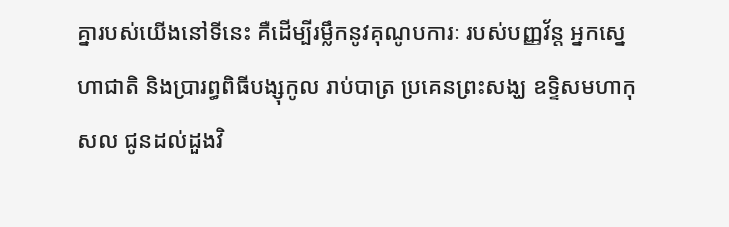គ្នារបស់យើងនៅទីនេះ គឺដើម្បីរម្លឹកនូវគុណូបការៈ របស់បញ្ញវ័ន្ត អ្នកស្នេហាជាតិ និងប្រារព្ធពិធីបង្សុកូល រាប់បាត្រ ប្រគេនព្រះសង្ឃ ឧទ្ទិសមហាកុសល ជូនដល់ដួងវិ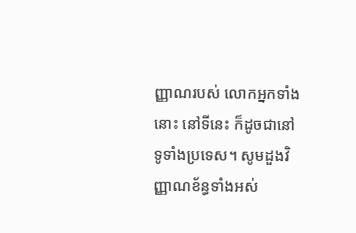ញ្ញាណរបស់ លោកអ្នកទាំងនោះ នៅទីនេះ ក៏ដូចជានៅទូទាំងប្រទេស។ សូមដួងវិញ្ញាណខ័ន្ធទាំងអស់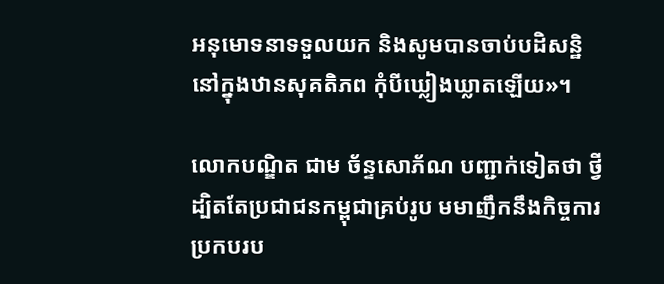អនុមោទនាទទួលយក និងសូមបានចាប់បដិសន្ឋិនៅក្នុងឋានសុគតិភព កុំបីឃ្លៀងឃ្លាតឡើយ»។

លោកបណ្ឌិត ជាម ច័ន្ទសោភ័ណ បញ្ជាក់ទៀតថា ថ្វីដ្បិតតែប្រជាជនកម្ពុជាគ្រប់រូប មមាញឹកនឹងកិច្ចការប្រកបរប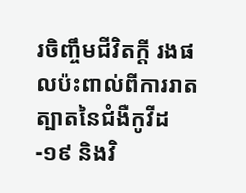រចិញ្ចឹមជីវិតក្តី រងផលប៉ះពាល់ពីការរាតត្បាតនៃជំងឺកូវីដ-១៩ និងវិ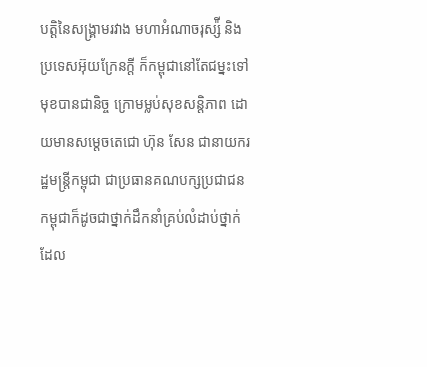បត្តិនៃសង្រ្គាមរវាង មហាអំណាចរុស្ស៉ី និងប្រទេសអ៊ុយក្រែនក្តី ក៏កម្ពុជានៅតែជម្នះទៅមុខបានជានិច្ច ក្រោមម្លប់សុខសន្តិភាព ដោយមានសម្តេចតេជោ ហ៊ុន សែន ជានាយករដ្ឋមន្ត្រីកម្ពុជា ជាប្រធានគណបក្សប្រជាជនកម្ពុជាក៏ដូចជាថ្នាក់ដឹកនាំគ្រប់លំដាប់ថ្នាក់ ដែល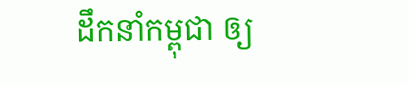ដឹកនាំកម្ពុជា ឲ្យ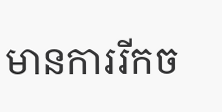មានការរីកច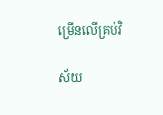ម្រើនលើគ្រប់វិ

ស័យ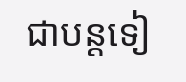ជាបន្តទៀ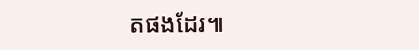តផងដែរ៕